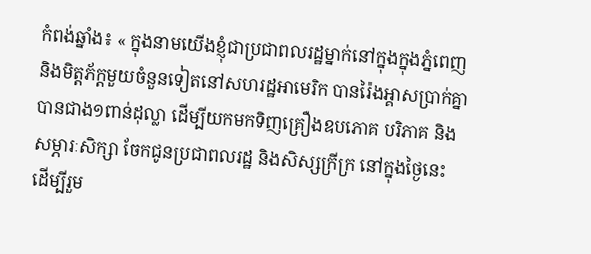កំពង់ឆ្នាំង៖ « ក្នុងនាមយើងខ្ញុំជាប្រជាពលរដ្ឋម្នាក់នៅក្នុងក្នុងភ្នំពេញ
និងមិត្តភ័ក្តមួយចំនួនទៀតនៅសហរដ្ឋអាមេរិក បានរ៉ៃងអ្គាសប្រាក់គ្នា
បានជាង១ពាន់ដុល្លា ដើម្បីយកមកទិញគ្រឿងឧបភោគ បរិភាគ និង
សម្ភារៈសិក្សា ចែកជូនប្រជាពលរដ្ឋ និងសិស្សក្រីក្រ នៅក្នុងថ្ងៃនេះ
ដើម្បីរួម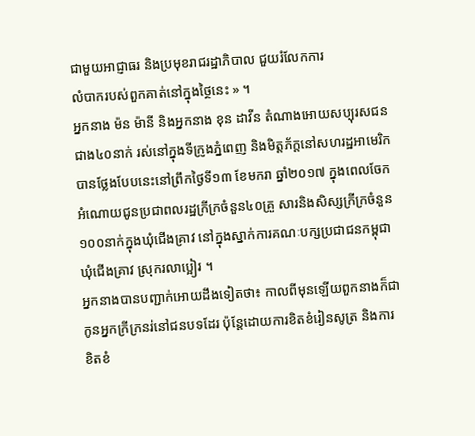ជាមួយអាជ្ញាធរ និងប្រមុខរាជរដ្ឋាភិបាល ជួយរំលែកការ
លំបាករបស់ពួកគាត់នៅក្នុងថ្ថៃនេះ » ។
អ្នកនាង ម៉ន ម៉ានី និងអ្នកនាង ខុន ដាវីន តំណាងអោយសប្បុរសជន
ជាង៤០នាក់ រស់នៅក្នុងទីក្រូងភ្នំពេញ និងមិត្តភ័ក្តនៅសហរដ្ឋអាមេរិក
បានថ្លែងបែបនេះនៅព្រឹកថ្ងៃទី១៣ ខែមករា ឆ្នាំ២០១៧ ក្នុងពេលចែក
អំណោយជូនប្រជាពលរដ្ឋក្រីក្រចំនួន៤០គ្រួ សារនិងសិស្សក្រីក្រចំនួន
១០០នាក់ក្នុងឃុំជើងគ្រាវ នៅក្នុងស្នាក់ការគណៈបក្សប្រជាជនកម្ពុជា
ឃុំជើងគ្រាវ ស្រុករលាប្អៀរ ។
អ្នកនាងបានបញ្ជាក់អោយដឹងទៀតថា៖ កាលពីមុនឡើយពួកនាងក៏ជា
កូនអ្នកក្រីក្រនរ់នៅជនបទដែរ ប៉ុន្តែដោយការខិតខំរៀនសូត្រ និងការ
ខិតខំ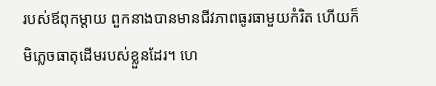របស់ឪពុកម្តាយ ពួកនាងបានមានជីវភាពធូរធាមួយកំរិត ហើយក៏
មិភ្លេចធាតុដើមរបស់ខ្លួនដែរ។ ហេ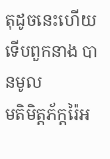តុដូចនេះហើយទើបពួកនាង បានមូល
មតិមិត្តភ័ក្តរ៉ៃអ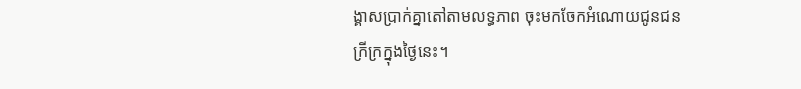ង្គាសប្រាក់គ្នាតៅតាមលទ្ធភាព ចុះមកចែកអំណោយជូនជន
ក្រីក្រក្នុងថ្ងៃនេះ។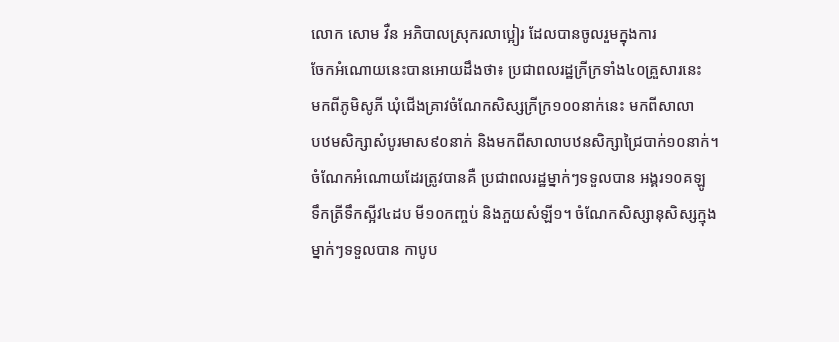លោក សោម វឺន អភិបាលស្រុករលាប្អៀរ ដែលបានចូលរួមក្នុងការ
ចែកអំណោយនេះបានអោយដឹងថា៖ ប្រជាពលរដ្ឋក្រីក្រទាំង៤០គ្រួសារនេះ
មកពីភូមិសូភី ឃុំជើងគ្រាវចំណែកសិស្សក្រីក្រ១០០នាក់នេះ មកពីសាលា
បឋមសិក្សាសំបូរមាស៩០នាក់ និងមកពីសាលាបឋនសិក្សាជ្រៃបាក់១០នាក់។
ចំណែកអំណោយដែរត្រូវបានគឺ ប្រជាពលរដ្ឋម្នាក់ៗទទួលបាន អង្គរ១០គឡូ
ទឹកត្រីទឹកស្អីវ៤ដប មី១០កញ្ចប់ និងភួយសំឡី១។ ចំណែកសិស្សានុសិស្សក្មុង
ម្នាក់ៗទទួលបាន កាបូប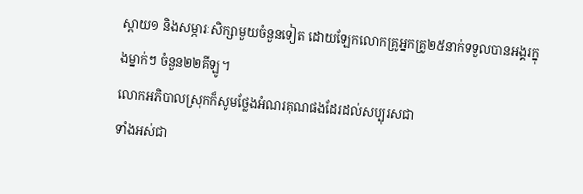ស្ពាយ១ និងសម្ភារៈសិក្សាមួយចំនួនទៀត ដោយឡែកលោកគ្រូអ្នកគ្រូ២៥នាក់ទទួលបានអង្គរក្នុងម្នាក់ៗ ចំនួន២២គីឡូ។
លោកអភិបាលស្រុកក៏សូមថ្លែងអំណរគុណផងដែរដល់សប្បុរសជា
ទាំងអស់ជា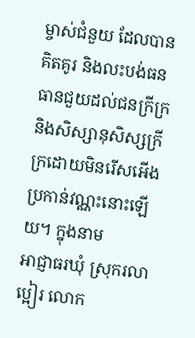ម្ចាស់ជំនួយ ដែលបានគិតគូរ និងលះបង់ធនធានជួយដល់ជនក្រីក្រ និងសិស្សានុសិស្សក្រីក្រដោយមិនរើសអើងប្រកាន់វណ្ណះនោះឡើយ។ ក្នុងនាម
អាជ្ញាធរឃុំ ស្រុករលាប្អៀរ លោក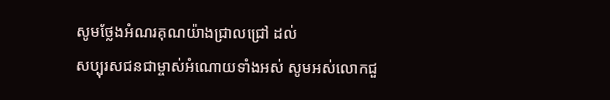សូមថ្លែងអំណរគុណយ៉ាងជ្រាលជ្រៅ ដល់
សប្បុរសជនជាម្ចាស់អំណោយទាំងអស់ សូមអស់លោកជួ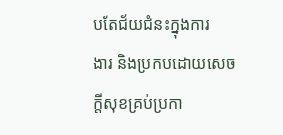បតែជ័យជំនះក្នុងការ
ងារ និងប្រកបដោយសេចក្តីសុខគ្រប់ប្រកា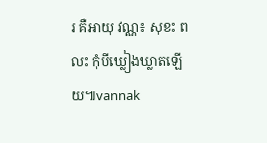រ គឺអាយុ វណ្ណ៖ សុខះ ពលះ កុំបីឃ្លៀងឃ្លាតឡើយ៕vannak